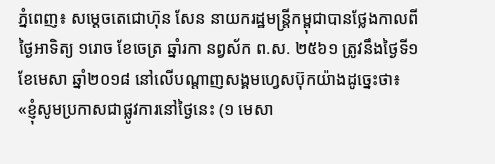ភ្នំពេញ៖ សម្តេចតេជោហ៊ុន សែន នាយករដ្ឋមន្ត្រីកម្ពុជាបានថ្លែងកាលពីថ្ងៃអាទិត្យ ១រោច ខែចេត្រ ឆ្នាំរកា នព្វស័ក ព.ស. ២៥៦១ ត្រូវនឹងថ្ងៃទី១ ខែមេសា ឆ្នាំ២០១៨ នៅលើបណ្តាញសង្គមហ្វេសប៊ុកយ៉ាងដូច្នេះថា៖
«ខ្ញុំសូមប្រកាសជាផ្លូវការនៅថ្ងៃនេះ (១ មេសា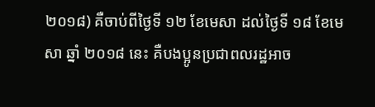២០១៨) គឺចាប់ពីថ្ងៃទី ១២ ខែមេសា ដល់ថ្ងៃទី ១៨ ខែមេសា ឆ្នាំ ២០១៨ នេះ គឺបងប្អូនប្រជាពលរដ្ឋអាច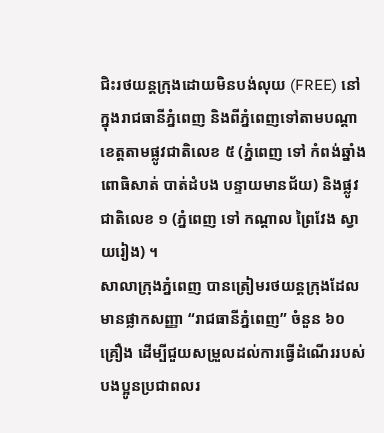ជិះរថយន្តក្រុងដោយមិនបង់លុយ (FREE) នៅក្នុងរាជធានីភ្នំពេញ និងពីភ្នំពេញទៅតាមបណ្តាខេត្តតាមផ្លូវជាតិលេខ ៥ (ភ្នំពេញ ទៅ កំពង់ឆ្នាំង ពោធិសាត់ បាត់ដំបង បន្ទាយមានជ័យ) និងផ្លូវជាតិលេខ ១ (ភ្នំពេញ ទៅ កណ្តាល ព្រៃវែង ស្វាយរៀង) ។
សាលាក្រុងភ្នំពេញ បានត្រៀមរថយន្តក្រុងដែលមានផ្លាកសញ្ញា “រាជធានីភ្នំពេញ” ចំនួន ៦០ គ្រឿង ដើម្បីជួយសម្រួលដល់ការធ្វើដំណើររបស់បងប្អូនប្រជាពលរ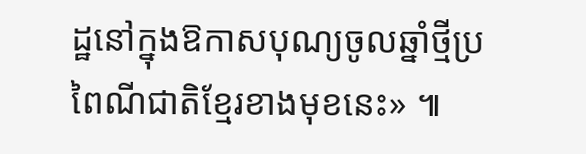ដ្ឋនៅក្នុងឱកាសបុណ្យចូលឆ្នាំថ្មីប្រពៃណីជាតិខ្មែរខាងមុខនេះ» ៕